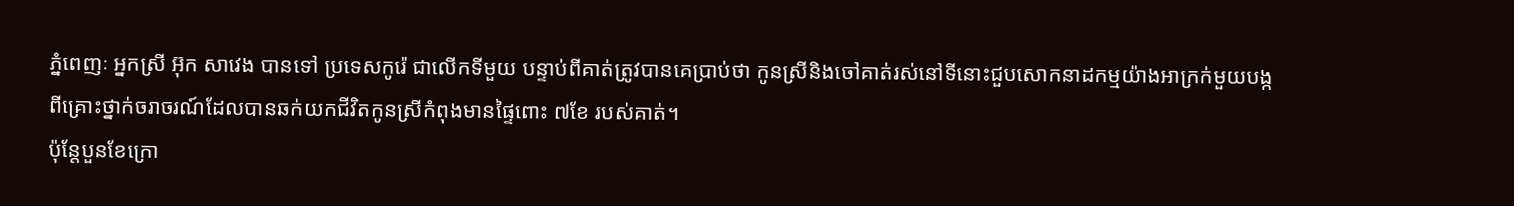ភ្នំពេញៈ អ្នកស្រី អ៊ុក សាវេង បានទៅ ប្រទេសកូរ៉េ ជាលើកទីមួយ បន្ទាប់ពីគាត់ត្រូវបានគេប្រាប់ថា កូនស្រីនិងចៅគាត់រស់នៅទីនោះជួបសោកនាដកម្មយ៉ាងអាក្រក់មួយបង្កពីគ្រោះថ្នាក់ចរាចរណ៍ដែលបានឆក់យកជីវិតកូនស្រីកំពុងមានផ្ទៃពោះ ៧ខែ របស់គាត់។
ប៉ុន្តែបួនខែក្រោ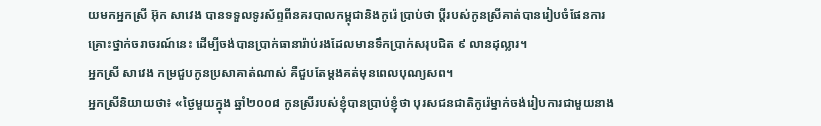យមកអ្នកស្រី អ៊ុក សាវេង បានទទួលទូរស័ព្ទពីនគរបាលកម្ពុជានិងកូរ៉េ ប្រាប់ថា ប្តីរបស់កូនស្រីគាត់បានរៀបចំផែនការគ្រោះថ្នាក់ចរាចរណ៍នេះ ដើម្បីចង់បានប្រាក់ធានារ៉ាប់រងដែលមានទឹកប្រាក់សរុបជិត ៩ លានដុល្លារ។
អ្នកស្រី សាវេង កម្រជួបកូនប្រសាគាត់ណាស់ គឺជួបតែម្តងគត់មុនពេលបុណ្យសព។
អ្នកស្រីនិយាយថា៖ «ថ្ងៃមួយក្នុង ឆ្នាំ២០០៨ កូនស្រីរបស់ខ្ញុំបានប្រាប់ខ្ញុំថា បុរសជនជាតិកូរ៉េម្នាក់ចង់រៀបការជាមួយនាង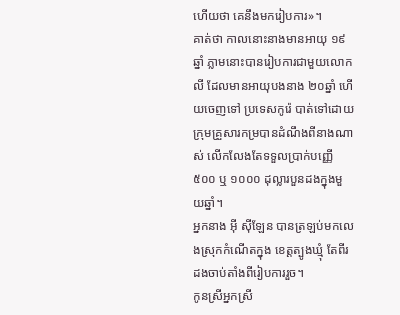ហើយថា គេនឹងមករៀបការ»។
គាត់ថា កាលនោះនាងមានអាយុ ១៩ឆ្នាំ ភ្លាមនោះបានរៀបការជាមួយលោក លី ដែលមានអាយុបងនាង ២០ឆ្នាំ ហើយចេញទៅ ប្រទេសកូរ៉េ បាត់ទៅដោយ ក្រុមគ្រួសារកម្របានដំណឹងពីនាងណាស់ លើកលែងតែទទួលប្រាក់បញ្ញើ ៥០០ ឬ ១០០០ ដុល្លារបួនដងក្នុងមួយឆ្នាំ។
អ្នកនាង អ៊ី ស៊ីឡែន បានត្រឡប់មកលេងស្រុកកំណើតក្នុង ខេត្តត្បូងឃ្មុំ តែពីរដងចាប់តាំងពីរៀបការរួច។
កូនស្រីអ្នកស្រី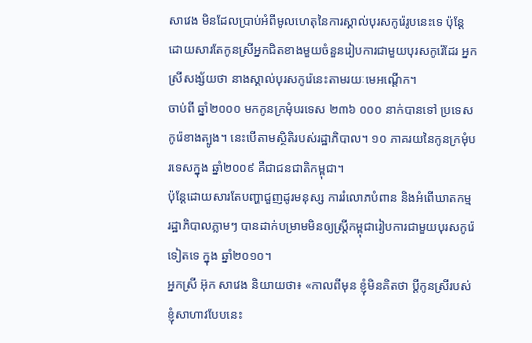សាវេង មិនដែលប្រាប់អំពីមូលហេតុនៃការស្គាល់បុរសកូរ៉េរូបនេះទេ ប៉ុន្តែដោយសារតែកូនស្រីអ្នកជិតខាងមួយចំនួនរៀបការជាមួយបុរសកូរ៉េដែរ អ្នកស្រីសង្ស័យថា នាងស្គាល់បុរសកូរ៉េនេះតាមរយៈមេអណ្តើក។
ចាប់ពី ឆ្នាំ២០០០ មកកូនក្រមុំបរទេស ២៣៦ ០០០ នាក់បានទៅ ប្រទេសកូរ៉េខាងត្បូង។ នេះបើតាមស្ថិតិរបស់រដ្ឋាភិបាល។ ១០ ភាគរយនៃកូនក្រមុំបរទេសក្នុង ឆ្នាំ២០០៩ គឺជាជនជាតិកម្ពុជា។
ប៉ុន្តែដោយសារតែបញ្ហាជួញដូរមនុស្ស ការរំលោភបំពាន និងអំពើឃាតកម្ម រដ្ឋាភិបាលភ្លាមៗ បានដាក់បម្រាមមិនឲ្យស្រ្តីកម្ពុជារៀបការជាមួយបុរសកូរ៉េទៀតទេ ក្នុង ឆ្នាំ២០១០។
អ្នកស្រី អ៊ុក សាវេង និយាយថា៖ «កាលពីមុន ខ្ញុំមិនគិតថា ប្តីកូនស្រីរបស់ខ្ញុំសាហាវបែបនេះ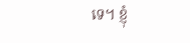ទេ។ ខ្ញុំ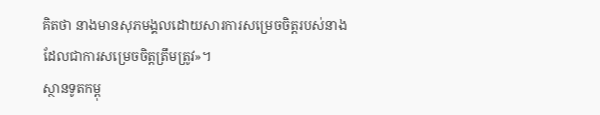គិតថា នាងមានសុភមង្គលដោយសារការសម្រេចចិត្តរបស់នាង ដែលជាការសម្រេចចិត្តត្រឹមត្រូវ»។
ស្ថានទូតកម្ពុ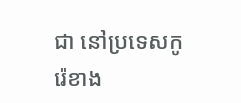ជា នៅប្រទេសកូរ៉េខាង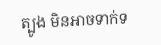ត្បូង មិនអាចទាក់ទ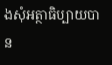ងសុំអត្ថាធិប្បាយបាន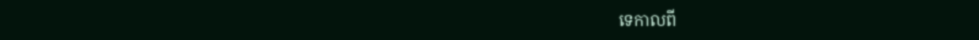ទេកាលពី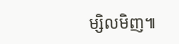ម្សិលមិញ៕